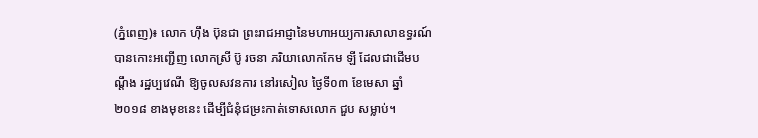(ភ្នំពេញ)៖ លោក ហ៊ឹង ប៊ុនជា ព្រះរាជអាជ្ញានៃមហាអយ្យការសាលាឧទ្ធរណ៍ បានកោះអញ្ជើញ លោកស្រី ប៊ូ រចនា ភរិយាលោកកែម ឡី ដែលជាដើមបណ្តឹង រដ្ឋប្បវេណី ឱ្យចូលសវនការ នៅរសៀល ថ្ងៃទី០៣ ខែមេសា ឆ្នាំ២០១៨ ខាងមុខនេះ ដើម្បីជំនុំជម្រះកាត់ទោសលោក ជួប សម្លាប់។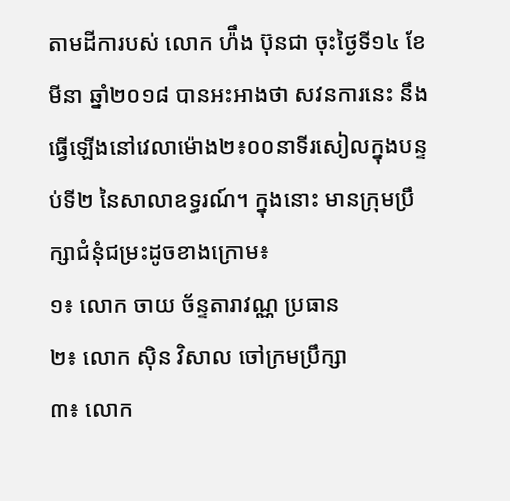តាមដីការបស់ លោក ហ៉ឹង ប៊ុនជា ចុះថ្ងៃទី១៤ ខែមីនា ឆ្នាំ២០១៨ បានអះអាងថា សវនការនេះ នឹងធ្វើឡើងនៅវេលាម៉ោង២៖០០នាទីរសៀលក្នុងបន្ទប់ទី២ នៃសាលាឧទ្ធរណ៍។ ក្នុងនោះ មានក្រុមប្រឹក្សាជំនុំជម្រះដូចខាងក្រោម៖
១៖ លោក ចាយ ច័ន្ទតារាវណ្ណ ប្រធាន
២៖ លោក ស៊ិន វិសាល ចៅក្រមប្រឹក្សា
៣៖ លោក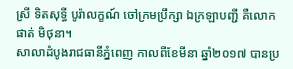ស្រី ទិតសុទ្ធី បូរ៉ាលក្ខណ៍ ចៅក្រមប្រឹក្សា ឯក្រឡាបញ្ជី គឺលោក ផាត់ មិថុនា។
សាលាដំបូងរាជធានីភ្នំពេញ កាលពីខែមីនា ឆ្នាំ២០១៧ បានប្រ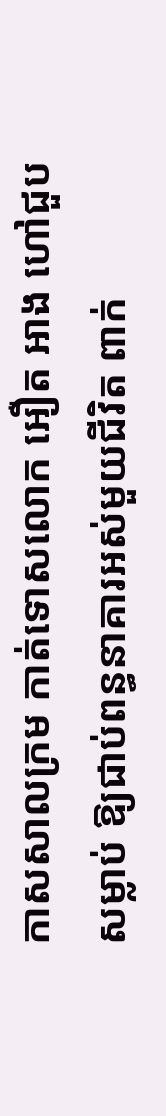កាសសាលក្រម កាត់ទោសលោក អឿត អាង ហៅជួប សម្លាប់ ឱ្យជាប់ពន្ធនាគារអស់មួយជីវិត ពាក់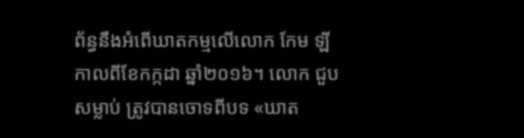ព័ន្ធនឹងអំពើឃាតកម្មលើលោក កែម ឡី កាលពីខែកក្កដា ឆ្នាំ២០១៦។ លោក ជួប សម្លាប់ ត្រូវបានចោទពីបទ «ឃាត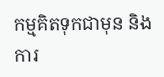កម្មគិតទុកជាមុន និងការ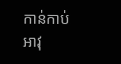កាន់កាប់អាវុ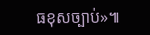ធខុសច្បាប់»៕